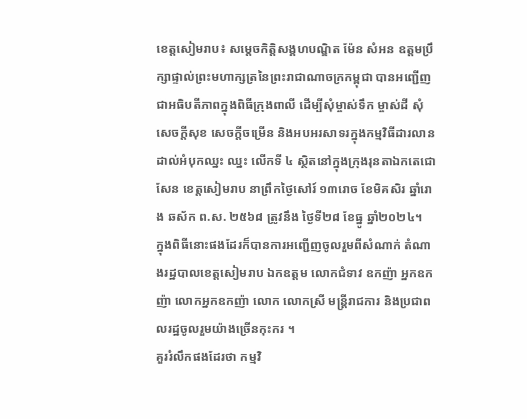ខេត្តសៀមរាប៖ សម្តេចកិត្តិសង្គហបណ្ឌិត ម៉ែន សំអន ឧត្តមប្រឹក្សាផ្ទាល់ព្រះមហាក្សត្រនៃព្រះរាជាណាចក្រកម្ពុជា បានអញ្ជើញជាអធិបតីភាពក្នុងពិធីក្រុងពាលី ដើម្បីសុំម្ចាស់ទឹក ម្ចាស់ដី សុំសេចក្តីសុខ សេចក្តីចម្រើន និងអបអរសាទរក្នុងកម្មវិធីដារលាន ដាល់អំបុកឈ្នះ ឈ្នះ លើកទី ៤ ស្ថិតនៅក្នុងក្រុងរុនតាឯកតេជោសែន ខេត្តសៀមរាប នាព្រឹកថ្ងៃសៅរ៍ ១៣រោច ខែមិគសិរ ឆ្នាំរោង ឆស័ក ព.ស. ២៥៦៨ ត្រូវនឹង ថ្ងៃទី២៨ ខែធ្នូ ឆ្នាំ២០២៤។
ក្នុងពិធីនោះផងដែរក៏បានការអញ្ជើញចូលរួមពីសំណាក់ តំណាងរដ្ឋបាលខេត្តសៀមរាប ឯកឧត្តម លោកជំទាវ ឧកញ៉ា អ្នកឧកញ៉ា លោកអ្នកឧកញ៉ា លោក លោកស្រី មន្ត្រីរាជការ និងប្រជាពលរដ្ឋចូលរួមយ៉ាងច្រើនកុះករ ។
គួររំលឹកផងដែរថា កម្មវិ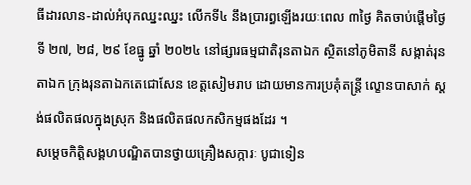ធីដារលាន-ដាល់អំបុកឈ្នះឈ្នះ លើកទី៤ នឹងប្រារព្ធឡើងរយៈពេល ៣ថ្ងៃ គិតចាប់ផ្តើមថ្ងៃទី ២៧, ២៨, ២៩ ខែធ្នូ ឆ្នាំ ២០២៤ នៅផ្សារធម្មជាតិរុនតាឯក ស្ថិតនៅភូមិតានី សង្កាត់រុនតាឯក ក្រុងរុនតាឯកតេជោសែន ខេត្តសៀមរាប ដោយមានការប្រគុំតន្ត្រី ល្ខោនបាសាក់ ស្តង់ផលិតផលក្នុងស្រុក និងផលិតផលកសិកម្មផងដែរ ។
សម្តេចកិត្តិសង្គហបណ្ឌិតបានថ្វាយគ្រឿងសក្ការៈ បូជាទៀន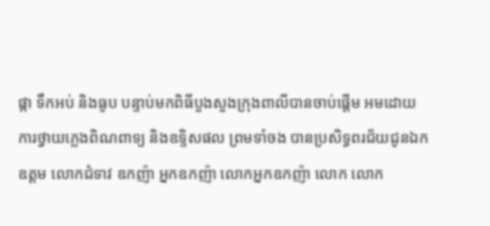ផ្កា ទឹកអប់ និងធូប បន្ទាប់មកពិធីបួងសួងក្រុងពាលីបានចាប់ផ្តើម អមដោយការថ្វាយភ្លេងពិណពាទ្យ និងឧទ្ទិសផល ព្រមទាំចង បានប្រសិទ្ធពរជ័យជូនឯកឧត្តម លោកជំទាវ ឧកញ៉ា អ្នកឧកញ៉ា លោកអ្នកឧកញ៉ា លោក លោក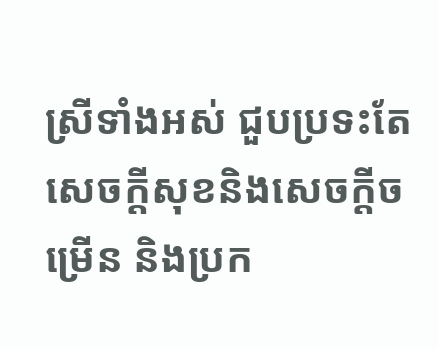ស្រីទាំងអស់ ជួបប្រទះតែសេចក្តីសុខនិងសេចក្តីចម្រើន និងប្រក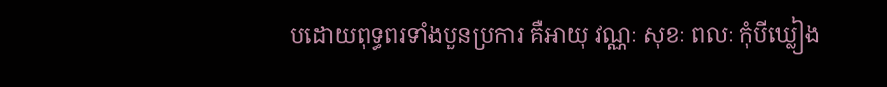បដោយពុទ្ធពរទាំងបួនប្រការ គឺអាយុ វណ្ណៈ សុខៈ ពលៈ កុំបីឃ្លៀង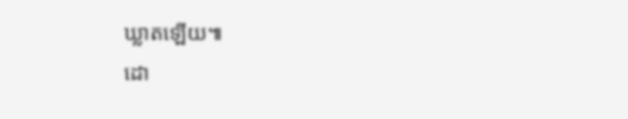ឃ្លាតឡើយ៕
ដោ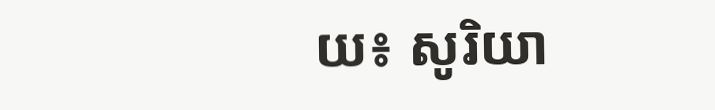យ៖ សូរិយា